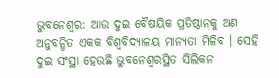ଭୁବନେଶ୍ୱର: ଆଉ ଦୁଇ ବୈଷୟିକ ପ୍ରତିଷ୍ଠାନକୁ ଅଣ ଅନୁବନ୍ଧିତ ଏକକ ବିଶ୍ୱବିଦ୍ୟାଳୟ ମାନ୍ୟତା ମିଳିବ । ସେହି ଦୁଇ ସଂସ୍ଥା ହେଉଛି ଭୁବନେଶ୍ୱରସ୍ଥିତ ସିଲିକନ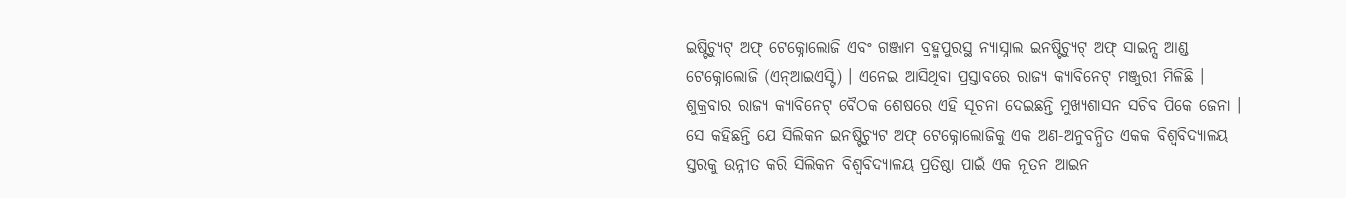ଇଷ୍ଟିଚ୍ୟୁଟ୍ ଅଫ୍ ଟେକ୍ନୋଲୋଜି ଏବଂ ଗଞ୍ଜାମ ବ୍ରହ୍ମପୁରସ୍ଥ ନ୍ୟାସ୍ନାଲ ଇନଷ୍ଟିଚ୍ୟୁଟ୍ ଅଫ୍ ସାଇନ୍ସ ଆଣ୍ଡ ଟେକ୍ନୋଲୋଜି (ଏନ୍ଆଇଏସ୍ଟି) । ଏନେଇ ଆସିଥିବା ପ୍ରସ୍ତାବରେ ରାଜ୍ୟ କ୍ୟାବିନେଟ୍ ମଞ୍ଜୁରୀ ମିଳିଛି । ଶୁକ୍ରବାର ରାଜ୍ୟ କ୍ୟାବିନେଟ୍ ବୈଠକ ଶେଷରେ ଏହି ସୂଚନା ଦେଇଛନ୍ତି ମୁଖ୍ୟଶାସନ ସଚିବ ପିକେ ଜେନା । ସେ କହିଛନ୍ତି ଯେ ସିଲିକନ ଇନଷ୍ଟିଚ୍ୟୁଟ ଅଫ୍ ଟେକ୍ନୋଲୋଜିକୁ ଏକ ଅଣ-ଅନୁବନ୍ଧିତ ଏକକ ବିଶ୍ୱବିଦ୍ୟାଳୟ ସ୍ତରକୁ ଉନ୍ନୀତ କରି ସିଲିକନ ବିଶ୍ୱବିଦ୍ୟାଳୟ ପ୍ରତିଷ୍ଠା ପାଇଁ ଏକ ନୂତନ ଆଇନ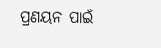ପ୍ରଣୟନ ପାଇଁ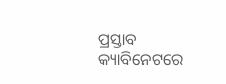ପ୍ରସ୍ତାବ କ୍ୟାବିନେଟରେ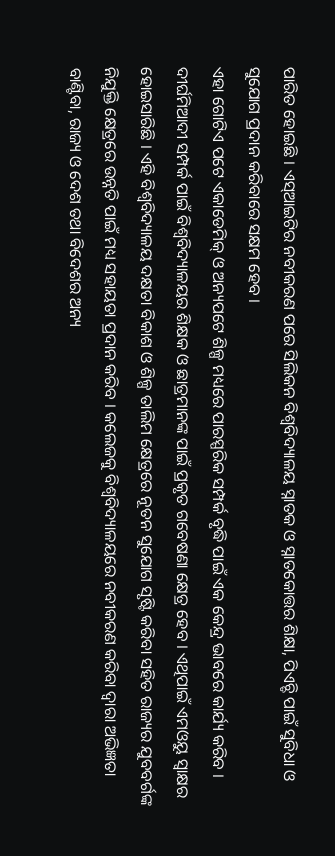ପାରିତ ହୋଇଛି । ଏସ୍ଆଇଟିର ନବୀକରଣ ପରେ ସିଲିକନ ବିଶ୍ୱବିଦ୍ୟାଳୟ ସ୍ନାତକ ଓ ସ୍ନାତକୋତ୍ତର ଶିକ୍ଷା, ପିଏଚ୍ଡି ପାଇଁ ସୁବିଧା ଓ ସୁଯୋଗ ପ୍ରଦାନ କରିବାରେ ସକ୍ଷମ ହେବ ।
ଏହା ଗୋଟିଏ ପଟେ ଏକାଡେମିକ୍ ଓ ଅନ୍ୟପଟେ ଶିଳ୍ପ ମଧ୍ୟରେ ପାରସ୍ପରିକ ସମ୍ପର୍କ ବୃଦ୍ଧି ପାଇଁ ଏକ କେନ୍ଦ୍ର ଭାବରେ କାର୍ଯ୍ୟ କରିବ । ଦୀର୍ଘମିଆଦୀ ସମ୍ପର୍କ ପାଇଁ ବିଶ୍ୱବିଦ୍ୟାଳୟର ଶିକ୍ଷକ ଓ ଛାତ୍ରମାନଙ୍କ ପାଇଁ ପ୍ରକୃତ ଗବେଷଣା କ୍ଷେତ୍ର ହେବ । ଏଥିପାଇଁ ଏମଓୟୁ ସ୍ୱାକ୍ଷର ହୋଇସାରିଛି । ଏହି ବିଶ୍ୱବିଦ୍ୟାଳୟ ଦକ୍ଷତା ବିକାଶ ଓ ଶିଳ୍ପ ତାଲିମ କ୍ଷେତ୍ରରେ ନୂତନ ସୁଯୋଗ ସୃଷ୍ଟି କରିବା ସହିତ ରାଜ୍ୟର ଯୁବବର୍ଗଙ୍କ ନିଯୁକ୍ତି କ୍ଷେତ୍ରରେ ଉନ୍ନତି ପାଇଁ ମଧ୍ୟ ସହାୟତା ପ୍ରଦାନ କରିବ । କଲେଜକୁ ବିଶ୍ୱବିଦ୍ୟାଳୟରେ ନବୀକରଣ କରିବା ଦ୍ୱାରା ଅଭିଜ୍ଞତା ବାଣ୍ଟିବା, ରାଜ୍ୟ ଓ ଦେଶ ତଥା ବିଦେଶର ଅନ୍ୟ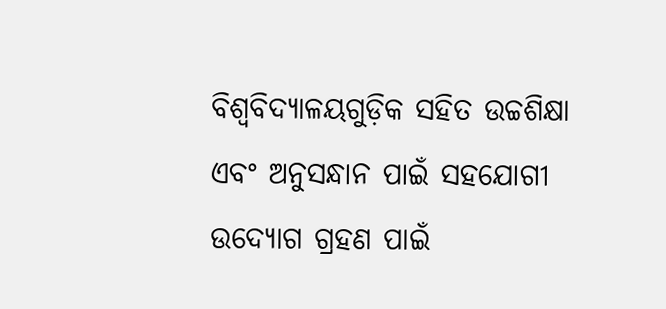ବିଶ୍ୱବିଦ୍ୟାଳୟଗୁଡ଼ିକ ସହିତ ଉଚ୍ଚଶିକ୍ଷା ଏବଂ ଅନୁସନ୍ଧାନ ପାଇଁ ସହଯୋଗୀ ଉଦ୍ୟୋଗ ଗ୍ରହଣ ପାଇଁ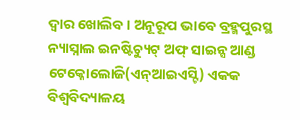ଦ୍ୱାର ଖୋଲିବ । ଅନୂରୂପ ଭାବେ ବ୍ରହ୍ମପୁରସ୍ଥ ନ୍ୟାସ୍ନାଲ ଇନଷ୍ଟିଚ୍ୟୁଟ୍ ଅଫ୍ ସାଇନ୍ସ ଆଣ୍ଡ ଟେକ୍ନୋଲୋଜି(ଏନ୍ଆଇଏସ୍ଟି) ଏକକ ବିଶ୍ୱବିଦ୍ୟାଳୟ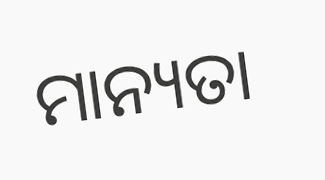ମାନ୍ୟତା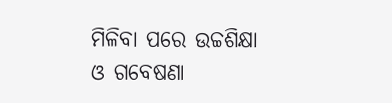ମିଳିବା ପରେ ଉଚ୍ଚଶିକ୍ଷା ଓ ଗବେଷଣା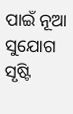ପାଇଁ ନୂଆ ସୁଯୋଗ ସୃଷ୍ଟି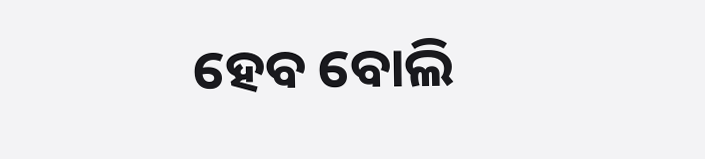ହେବ ବୋଲି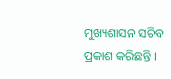ମୁଖ୍ୟଶାସନ ସଚିବ ପ୍ରକାଶ କରିଛନ୍ତି ।